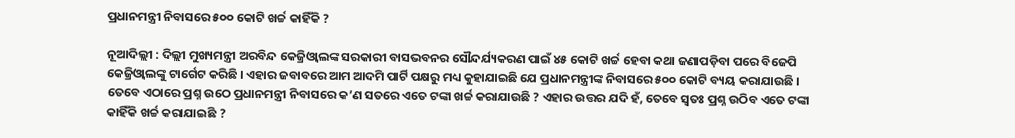ପ୍ରଧାନମନ୍ତ୍ରୀ ନିବାସରେ ୫୦୦ କୋଟି ଖର୍ଚ୍ଚ କାହିଁକି ?

ନୂଆଦିଲ୍ଲୀ : ଦିଲ୍ଲୀ ମୁଖ୍ୟମନ୍ତ୍ରୀ ଅରବିନ୍ଦ କେଜ୍ରିଓ୍ବାଲଙ୍କ ସରକାରୀ ବାସଭବନର ସୌନ୍ଦର୍ଯ୍ୟକରଣ ପାଇଁ ୪୫ କୋଟି ଖର୍ଚ୍ଚ ହେବା କଥା ଜଣାପଡ଼ିବା ପରେ ବିଜେପି କେଜ୍ରିଓ୍ବାଲଙ୍କୁ ଟାର୍ଗେଟ କରିଛି । ଏହାର ଜବାବରେ ଆମ ଆଦମି ପାର୍ଟି ପକ୍ଷରୁ ମଧ୍ୟ କୁହାଯାଇଛି ଯେ ପ୍ରଧାନମନ୍ତ୍ରୀଙ୍କ ନିବାସରେ ୫୦୦ କୋଟି ବ୍ୟୟ କରାଯାଉଛି ।
ତେବେ ଏଠାରେ ପ୍ରଶ୍ନ ଉଠେ ପ୍ରଧାନମନ୍ତ୍ରୀ ନିବାସରେ କ’ଣ ସତରେ ଏତେ ଟଙ୍କା ଖର୍ଚ୍ଚ କରାଯାଉଛି ? ଏହାର ଉତ୍ତର ଯଦି ହଁ, ତେବେ ସ୍ବତଃ ପ୍ରଶ୍ନ ଉଠିବ ଏତେ ଟଙ୍କା କାହିଁକି ଖର୍ଚ୍ଚ କରାଯାଇଛି ?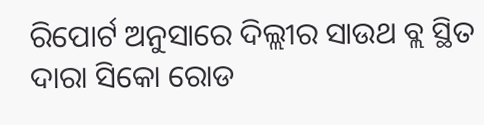ରିପୋର୍ଟ ଅନୁସାରେ ଦିଲ୍ଲୀର ସାଉଥ ବ୍ଲ ସ୍ଥିତ ଦାରା ସିକୋ ରୋଡ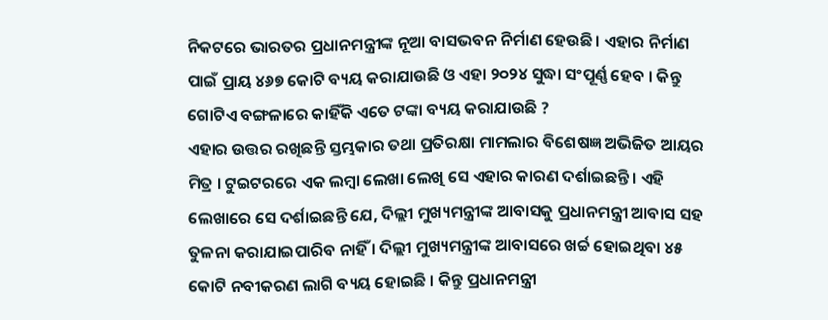ନିକଟରେ ଭାରତର ପ୍ରଧାନମନ୍ତ୍ରୀଙ୍କ ନୂଆ ବାସଭବନ ନିର୍ମାଣ ହେଉଛି । ଏହାର ନିର୍ମାଣ ପାଇଁ ପ୍ରାୟ ୪୬୭ କୋଟି ବ୍ୟୟ କରାଯାଉଛି ଓ ଏହା ୨୦୨୪ ସୁଦ୍ଧା ସଂପୂର୍ଣ୍ଣ ହେବ । କିନ୍ତୁ ଗୋଟିଏ ବଙ୍ଗଳାରେ କାହିଁକି ଏତେ ଟଙ୍କା ବ୍ୟୟ କରାଯାଉଛି ?
ଏହାର ଉତ୍ତର ରଖିଛନ୍ତି ସ୍ତମ୍ଭକାର ତଥା ପ୍ରତିରକ୍ଷା ମାମଲାର ବିଶେଷଜ୍ଞ ଅଭିଜିତ ଆୟର ମିତ୍ର । ଟୁଇଟରରେ ଏକ ଲମ୍ବା ଲେଖା ଲେଖି ସେ ଏହାର କାରଣ ଦର୍ଶାଇଛନ୍ତି । ଏହି ଲେଖାରେ ସେ ଦର୍ଶାଇଛନ୍ତି ଯେ, ଦିଲ୍ଲୀ ମୁଖ୍ୟମନ୍ତ୍ରୀଙ୍କ ଆବାସକୁ ପ୍ରଧାନମନ୍ତ୍ରୀ ଆବାସ ସହ ତୁଳନା କରାଯାଇପାରିବ ନାହିଁ । ଦିଲ୍ଲୀ ମୁଖ୍ୟମନ୍ତ୍ରୀଙ୍କ ଆବାସରେ ଖର୍ଚ୍ଚ ହୋଇଥିବା ୪୫ କୋଟି ନବୀକରଣ ଲାଗି ବ୍ୟୟ ହୋଇଛି । କିନ୍ତୁ ପ୍ରଧାନମନ୍ତ୍ରୀ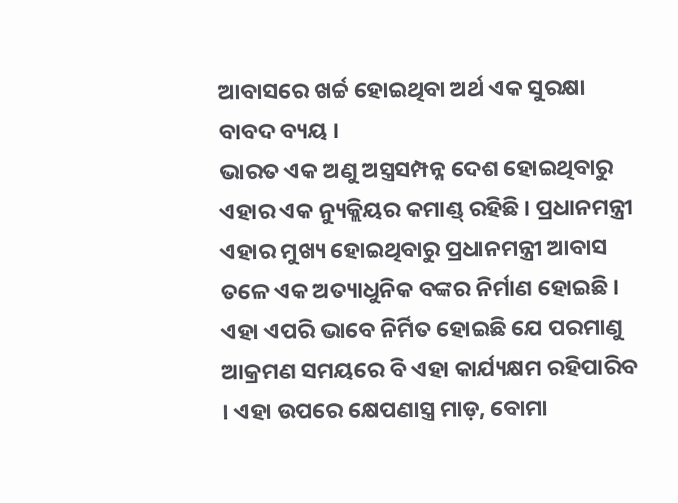ଆବାସରେ ଖର୍ଚ୍ଚ ହୋଇଥିବା ଅର୍ଥ ଏକ ସୁରକ୍ଷା ବାବଦ ବ୍ୟୟ ।
ଭାରତ ଏକ ଅଣୁ ଅସ୍ତ୍ରସମ୍ପନ୍ନ ଦେଶ ହୋଇଥିବାରୁ ଏହାର ଏକ ନ୍ୟୁକ୍ଲିୟର କମାଣ୍ଡ୍ ରହିଛି । ପ୍ରଧାନମନ୍ତ୍ରୀ ଏହାର ମୁଖ୍ୟ ହୋଇଥିବାରୁ ପ୍ରଧାନମନ୍ତ୍ରୀ ଆବାସ ତଳେ ଏକ ଅତ୍ୟାଧୁନିକ ବଙ୍କର ନିର୍ମାଣ ହୋଇଛି । ଏହା ଏପରି ଭାବେ ନିର୍ମିତ ହୋଇଛି ଯେ ପରମାଣୁ ଆକ୍ରମଣ ସମୟରେ ବି ଏହା କାର୍ଯ୍ୟକ୍ଷମ ରହିପାରିବ । ଏହା ଉପରେ କ୍ଷେପଣାସ୍ତ୍ର ମାଡ଼, ବୋମା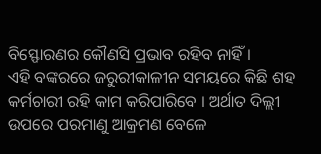ବିସ୍ଫୋରଣର କୌଣସି ପ୍ରଭାବ ରହିବ ନାହିଁ ।
ଏହି ବଙ୍କରରେ ଜରୁରୀକାଳୀନ ସମୟରେ କିଛି ଶହ କର୍ମଚାରୀ ରହି କାମ କରିପାରିବେ । ଅର୍ଥାତ ଦିଲ୍ଲୀ ଉପରେ ପରମାଣୁ ଆକ୍ରମଣ ବେଳେ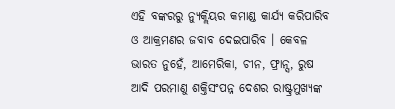ଏହି ବଙ୍କରରୁ ନ୍ୟୁକ୍ଲିୟର କମାଣ୍ଡ କାର୍ଯ୍ୟ କରିପାରିବ ଓ ଆକ୍ରମଣର ଜବାବ ଦେଇପାରିବ । କେବଳ ଭାରତ ନୁହେଁ, ଆମେରିକା, ଚୀନ, ଫ୍ରାନ୍ସ, ରୁଷ ଆଦି ପରମାଣୁ ଶକ୍ତିସଂପନ୍ନ ଦେଶର ରାଷ୍ଟ୍ରମୁଖ୍ୟଙ୍କ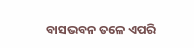ବାସଭବନ ତଳେ ଏପରି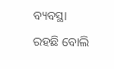ବ୍ୟବସ୍ଥା ରହଛି ବୋଲି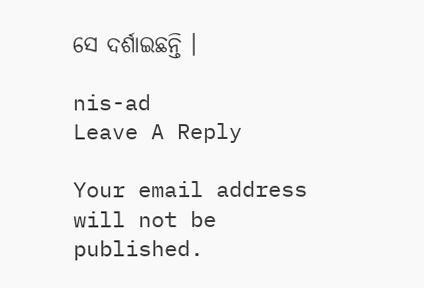ସେ ଦର୍ଶାଇଛନ୍ତି ।

nis-ad
Leave A Reply

Your email address will not be published.